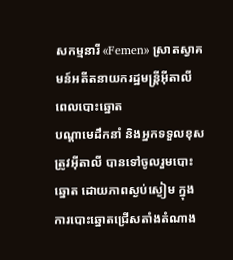សកម្មនារី «Femen» ស្រាតស្វាគមន៍អតីតនាយករដ្ឋមន្ត្រីអ៊ីតាលី ពេលបោះឆ្នោត
បណ្ដាមេដឹកនាំ និងអ្នកទទួលខុសត្រូវអ៊ីតាលី បានទៅចូលរួមបោះឆ្នោត ដោយភាពស្ងប់ស្ងៀម ក្នុងការបោះឆ្នោតជ្រើសតាំងតំណាង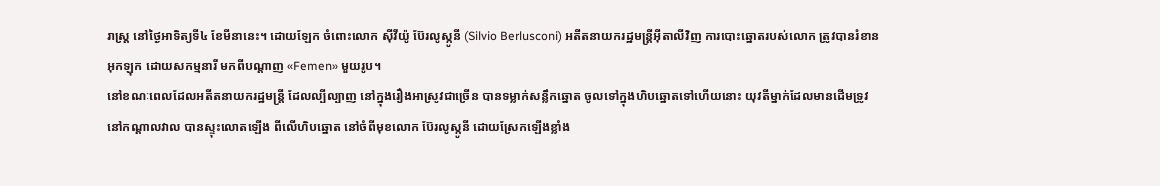រាស្ត្រ នៅថ្ងៃអាទិត្យទី៤ ខែមីនានេះ។ ដោយឡែក ចំពោះលោក ស៊ីវីយ៉ូ ប៊ែរលូស្កូនី (Silvio Berlusconi) អតីតនាយករដ្ឋមន្ត្រីអ៊ីតាលីវិញ ការបោះឆ្នោតរបស់លោក ត្រូវបានរំខានអុកឡុក ដោយសកម្មនារី មកពីបណ្ដាញ «Femen» មួយរូប។
នៅខណៈពេលដែលអតីតនាយករដ្ឋមន្ត្រី ដែលល្បីល្បាញ នៅក្នុងរឿងអាស្រូវជាច្រើន បានទម្លាក់សន្លឹកឆ្នោត ចូលទៅក្នុងហិបឆ្នោតទៅហើយនោះ យុវតីម្នាក់ដែលមានដើមទ្រូវ នៅកណ្ដាលវាល បានស្ទុះលោតឡើង ពីលើហិបឆ្នោត នៅចំពីមុខលោក ប៊ែរលូស្កូនី ដោយស្រែកឡើងខ្លាំង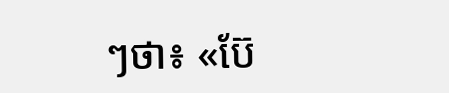ៗថា៖ «ប៊ែ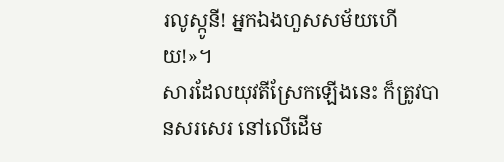រលូស្កូនី! អ្នកឯងហួសសម័យហើយ!»។
សារដែលយុវតីស្រែកឡើងនេះ ក៏ត្រូវបានសរសេរ នៅលើដើម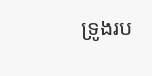ទ្រូងរប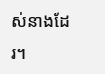ស់នាងដែរ។